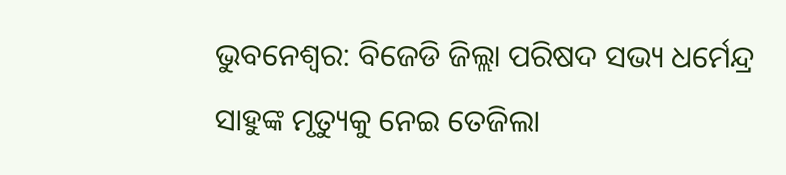ଭୁବନେଶ୍ବର: ବିଜେଡି ଜିଲ୍ଲା ପରିଷଦ ସଭ୍ୟ ଧର୍ମେନ୍ଦ୍ର ସାହୁଙ୍କ ମୃତ୍ୟୁକୁ ନେଇ ତେଜିଲା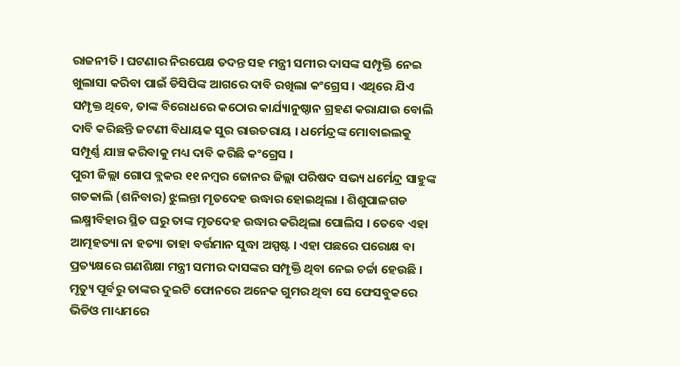ରାଜନୀତି । ଘଟଣାର ନିରପେକ୍ଷ ତଦନ୍ତ ସହ ମନ୍ତ୍ରୀ ସମୀର ଦାସଙ୍କ ସମ୍ପୃକ୍ତି ନେଇ ଖୁଲାସା କରିବା ପାଇଁ ଡିସିପିଙ୍କ ଆଗରେ ଦାବି ରଖିଲା କଂଗ୍ରେସ । ଏଥିରେ ଯିଏ ସମ୍ପୃକ୍ତ ଥିବେ, ତାଙ୍କ ବିରୋଧରେ କଠୋର କାର୍ଯ୍ୟାନୁଷ୍ଠାନ ଗ୍ରହଣ କରାଯାଉ ବୋଲି ଦାବି କରିଛନ୍ତି ଜଟଣୀ ବିଧାୟକ ସୁର ରାଉତରାୟ । ଧର୍ମେନ୍ଦ୍ରଙ୍କ ମୋବାଇଲକୁ ସମ୍ପୂର୍ଣ୍ଣ ଯାଞ୍ଚ କରିବାକୁ ମଧ୍ୟ ଦାବି କରିଛି କଂଗ୍ରେସ ।
ପୁରୀ ଜିଲ୍ଲା ଗୋପ ବ୍ଲକର ୧୧ ନମ୍ବର ଜୋନର ଜିଲ୍ଲା ପରିଷଦ ସଭ୍ୟ ଧର୍ମେନ୍ଦ୍ର ସାହୁଙ୍କ ଗତକାଲି (ଶନିବାର) ଝୁଲନ୍ତା ମୃତଦେହ ଉଦ୍ଧାର ହୋଇଥିଲା । ଶିଶୁପାଳଗଡ ଲକ୍ଷ୍ମୀବିହାର ସ୍ଥିତ ଘରୁ ତାଙ୍କ ମୃତଦେହ ଉଦ୍ଧାର କରିଥିଲା ପୋଲିସ । ତେବେ ଏହା ଆତ୍ମହତ୍ୟା ନା ହତ୍ୟା ତାହା ବର୍ତ୍ତମାନ ସୁଦ୍ଧା ଅସ୍ପଷ୍ଟ । ଏହା ପଛରେ ପରୋକ୍ଷ ବା ପ୍ରତ୍ୟକ୍ଷରେ ଗଣଶିକ୍ଷା ମନ୍ତ୍ରୀ ସମୀର ଦାସଙ୍କର ସମ୍ପୃକ୍ତି ଥିବା ନେଇ ଚର୍ଚ୍ଚା ହେଉଛି । ମୃତ୍ୟୁ ପୂର୍ବରୁ ତାଙ୍କର ଦୁଇଟି ଫୋନରେ ଅନେକ ଗୁମର ଥିବା ସେ ଫେସବୁକରେ ଭିଡିଓ ମାଧ୍ୟମରେ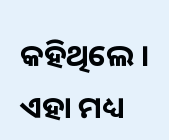କହିଥିଲେ ।
ଏହା ମଧ୍ୟ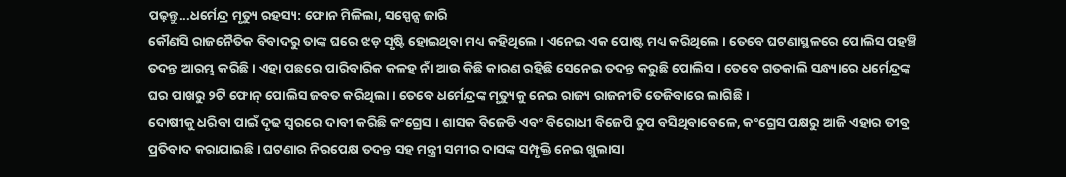ପଢ଼ନ୍ତୁ...ଧର୍ମେନ୍ଦ୍ର ମୃତ୍ୟୁ ରହସ୍ୟ: ଫୋନ ମିଳିଲା, ସସ୍ପେନ୍ସ ଜାରି
କୌଣସି ରାଜନୈତିକ ବିବାଦରୁ ତାଙ୍କ ଘରେ ଝଡ଼ ସୃଷ୍ଟି ହୋଇଥିବା ମଧ୍ୟ କହିଥିଲେ । ଏନେଇ ଏକ ପୋଷ୍ଟ ମଧ୍ୟ କରିଥିଲେ । ତେବେ ଘଟଣାସ୍ଥଳରେ ପୋଲିସ ପହଞ୍ଚି ତଦନ୍ତ ଆରମ୍ଭ କରିଛି । ଏହା ପଛରେ ପାରିବାରିକ କଳହ ନାଁ ଆଉ କିଛି କାରଣ ରହିଛି ସେନେଇ ତଦନ୍ତ କରୁଛି ପୋଲିସ । ତେବେ ଗତକାଲି ସନ୍ଧ୍ୟାରେ ଧର୍ମେନ୍ଦ୍ରଙ୍କ ଘର ପାଖରୁ ୨ଟି ଫୋନ୍ ପୋଲିସ ଜବତ କରିଥିଲା । ତେବେ ଧର୍ମେନ୍ଦ୍ରଙ୍କ ମୃତ୍ୟୁକୁ ନେଇ ରାଜ୍ୟ ରାଜନୀତି ତେଜିବାରେ ଲାଗିଛି ।
ଦୋଷୀକୁ ଧରିବା ପାଇଁ ଦୃଢ ସ୍ବରରେ ଦାବୀ କରିଛି କଂଗ୍ରେସ । ଶାସକ ବିଜେଡି ଏବଂ ବିରୋଧୀ ବିଜେପି ଚୁପ ବସିଥିବାବେଳେ, କଂଗ୍ରେସ ପକ୍ଷରୁ ଆଜି ଏହାର ତୀବ୍ର ପ୍ରତିବାଦ କରାଯାଇଛି । ଘଟଣାର ନିରପେକ୍ଷ ତଦନ୍ତ ସହ ମନ୍ତ୍ରୀ ସମୀର ଦାସଙ୍କ ସମ୍ପୃକ୍ତି ନେଇ ଖୁଲାସା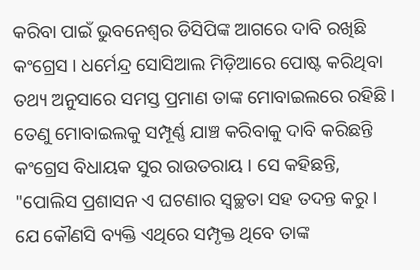କରିବା ପାଇଁ ଭୁବନେଶ୍ବର ଡିସିପିଙ୍କ ଆଗରେ ଦାବି ରଖିଛି କଂଗ୍ରେସ । ଧର୍ମେନ୍ଦ୍ର ସୋସିଆଲ ମିଡ଼ିଆରେ ପୋଷ୍ଟ କରିଥିବା ତଥ୍ୟ ଅନୁସାରେ ସମସ୍ତ ପ୍ରମାଣ ତାଙ୍କ ମୋବାଇଲରେ ରହିଛି । ତେଣୁ ମୋବାଇଲକୁ ସମ୍ପୂର୍ଣ୍ଣ ଯାଞ୍ଚ କରିବାକୁ ଦାବି କରିଛନ୍ତି କଂଗ୍ରେସ ବିଧାୟକ ସୁର ରାଉତରାୟ । ସେ କହିଛନ୍ତି, "ପୋଲିସ ପ୍ରଶାସନ ଏ ଘଟଣାର ସ୍ବଚ୍ଛତା ସହ ତଦନ୍ତ କରୁ । ଯେ କୌଣସି ବ୍ୟକ୍ତି ଏଥିରେ ସମ୍ପୃକ୍ତ ଥିବେ ତାଙ୍କ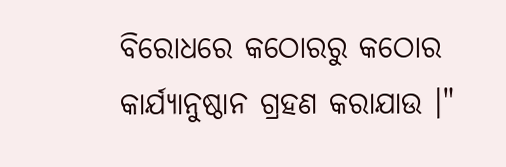ବିରୋଧରେ କଠୋରରୁ କଠୋର କାର୍ଯ୍ୟାନୁଷ୍ଠାନ ଗ୍ରହଣ କରାଯାଉ ।"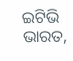ଇଟିଭି ଭାରତ,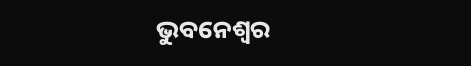ଭୁବନେଶ୍ବର